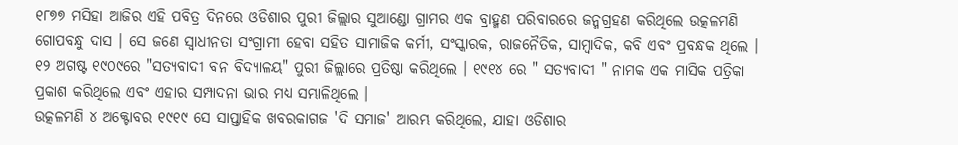୧୮୭୭ ମସିହା ଆଜିର ଏହି ପବିତ୍ର ଦିନରେ ଓଡିଶାର ପୁରୀ ଜିଲ୍ଲାର ସୁଆଣ୍ଡୋ ଗ୍ରାମର ଏକ ବ୍ରାହ୍ମଣ ପରିବାରରେ ଜନ୍ମଗ୍ରହଣ କରିଥିଲେ ଉତ୍କଳମଣି ଗୋପବନ୍ଧୁ ଦାସ । ସେ ଜଣେ ସ୍ୱାଧୀନତା ସଂଗ୍ରାମୀ ହେବା ସହିତ ସାମାଜିକ କର୍ମୀ, ସଂସ୍କାରକ, ରାଜନୈତିକ, ସାମ୍ବାଦିକ, କବି ଏବଂ ପ୍ରବନ୍ଧକ ଥିଲେ । ୧୨ ଅଗଷ୍ଟ ୧୯୦୯ରେ "ସତ୍ୟବାଦୀ ବନ ବିଦ୍ୟାଳୟ" ପୁରୀ ଜିଲ୍ଲାରେ ପ୍ରତିଷ୍ଠା କରିଥିଲେ । ୧୯୧୪ ରେ " ସତ୍ୟବାଦୀ " ନାମକ ଏକ ମାସିକ ପତ୍ରିକା ପ୍ରକାଶ କରିଥିଲେ ଏବଂ ଏହାର ସମ୍ପାଦନା ଭାର ମଧ୍ୟ ସମ୍ଭାଳିଥିଲେ ।
ଉତ୍କଳମଣି ୪ ଅକ୍ଟୋବର ୧୯୧୯ ସେ ସାପ୍ତାହିକ ଖବରକାଗଜ 'ଦି ସମାଜ' ଆରମ୍ଭ କରିଥିଲେ, ଯାହା ଓଡିଶାର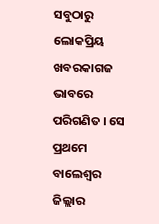ସବୁଠାରୁ ଲୋକପ୍ରିୟ ଖବରକାଗଜ ଭାବରେ ପରିଗଣିତ । ସେ ପ୍ରଥମେ ବାଲେଶ୍ୱର ଜିଲ୍ଲାର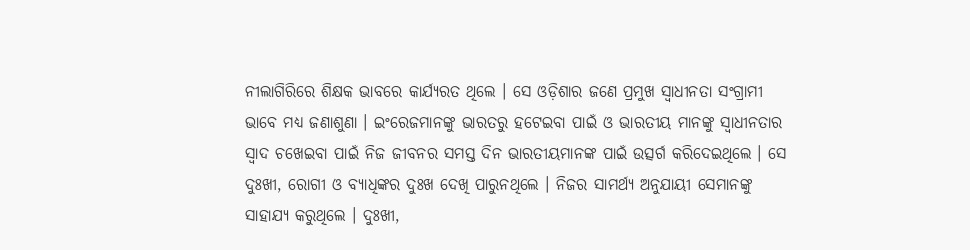ନୀଲାଗିରିରେ ଶିକ୍ଷକ ଭାବରେ କାର୍ଯ୍ୟରତ ଥିଲେ । ସେ ଓଡ଼ିଶାର ଜଣେ ପ୍ରମୁଖ ସ୍ୱାଧୀନତା ସଂଗ୍ରାମୀ ଭାବେ ମଧ୍ୟ ଜଣାଶୁଣା । ଇଂରେଜମାନଙ୍କୁ ଭାରତରୁ ହଟେଇବା ପାଇଁ ଓ ଭାରତୀୟ ମାନଙ୍କୁ ସ୍ୱାଧୀନତାର ସ୍ୱାଦ ଚଖେଇବା ପାଇଁ ନିଜ ଜୀବନର ସମସ୍ତ ଦିନ ଭାରତୀୟମାନଙ୍କ ପାଇଁ ଉତ୍ସର୍ଗ କରିଦେଇଥିଲେ । ସେ ଦୁଃଖୀ, ରୋଗୀ ଓ ବ୍ୟାଧିଙ୍କର ଦୁଃଖ ଦେଖି ପାରୁନଥିଲେ । ନିଜର ସାମର୍ଥ୍ୟ ଅନୁଯାୟୀ ସେମାନଙ୍କୁ ସାହାଯ୍ୟ କରୁଥିଲେ । ଦୁଃଖୀ,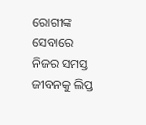ରୋଗୀଙ୍କ ସେବାରେ ନିଜର ସମସ୍ତ ଜୀବନକୁ ଲିପ୍ତ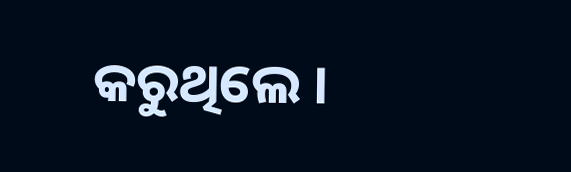କରୁଥିଲେ ।